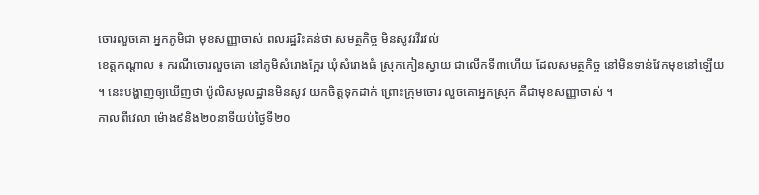ចោរលួចគោ អ្នកភូមិជា មុខសញ្ញាចាស់ ពលរដ្ឋរិះគន់ថា សមត្ថកិច្ច មិនសូវរវីរវល់
ខេត្តកណ្តាល ៖ ករណីចោរលួចគោ នៅភូមិសំរោងក្អែរ ឃុំសំរោងធំ ស្រុកកៀនស្វាយ ជាលើកទី៣ហើយ ដែលសមត្ថកិច្ច នៅមិនទាន់វែកមុខនៅឡើយ ។ នេះបង្ហាញឲ្យឃើញថា ប៉ូលិសមូលដ្ឋានមិនសូវ យកចិត្តទុកដាក់ ព្រោះក្រុមចោរ លួចគោអ្នកស្រុក គឺជាមុខសញ្ញាចាស់ ។
កាលពីវេលា ម៉ោង៩និង២០នាទីយប់ថ្ងៃទី២០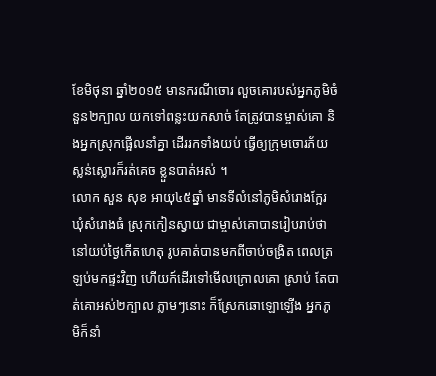ខែមិថុនា ឆ្នាំ២០១៥ មានករណីចោរ លួចគោរបស់អ្នកភូមិចំនួន២ក្បាល យកទៅពន្លះយកសាច់ តែត្រូវបានម្ចាស់គោ និងអ្នកស្រុកផ្អើលនាំគ្នា ដើររកទាំងយប់ ធ្វើឲ្យក្រុមចោរភ័យស្លន់ស្លោរក៏រត់គេច ខ្លួនបាត់អស់ ។
លោក សួន សុខ អាយុ៤៥ឆ្នាំ មានទីលំនៅភូមិសំរោងក្អែរ ឃុំសំរោងធំ ស្រុកកៀនស្វាយ ជាម្ចាស់គោបានរៀបរាប់ថា នៅយប់ថ្ងៃកើតហេតុ រូបគាត់បានមកពីចាប់ចង្រិត ពេលត្រឡប់មកផ្ទះវិញ ហើយក៍ដើរទៅមើលក្រោលគោ ស្រាប់ តែបាត់គោអស់២ក្បាល ភ្លាមៗនោះ ក៏ស្រែកឆោឡោឡើង អ្នកភូមិក៏នាំ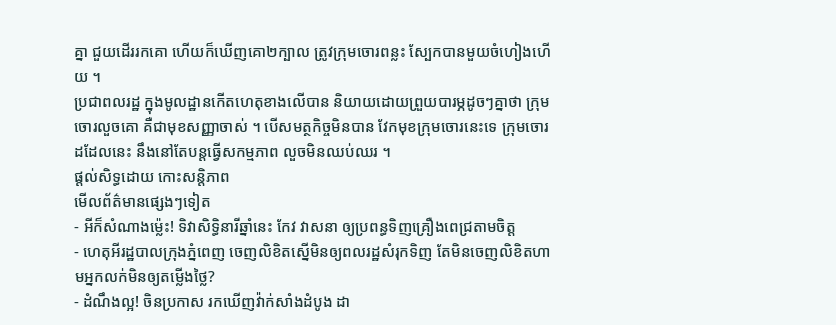គ្នា ជួយដើររកគោ ហើយក៏ឃើញគោ២ក្បាល ត្រូវក្រុមចោរពន្លះ ស្បែកបានមួយចំហៀងហើយ ។
ប្រជាពលរដ្ឋ ក្នុងមូលដ្ឋានកើតហេតុខាងលើបាន និយាយដោយព្រួយបារម្ភដូចៗគ្នាថា ក្រុមចោរលួចគោ គឺជាមុខសញ្ញាចាស់ ។ បើសមត្ថកិច្ចមិនបាន វែកមុខក្រុមចោរនេះទេ ក្រុមចោរដដែលនេះ នឹងនៅតែបន្តធ្វើសកម្មភាព លួចមិនឈប់ឈរ ។
ផ្តល់សិទ្ធដោយ កោះសន្តិភាព
មើលព័ត៌មានផ្សេងៗទៀត
- អីក៏សំណាងម្ល៉េះ! ទិវាសិទ្ធិនារីឆ្នាំនេះ កែវ វាសនា ឲ្យប្រពន្ធទិញគ្រឿងពេជ្រតាមចិត្ត
- ហេតុអីរដ្ឋបាលក្រុងភ្នំពេញ ចេញលិខិតស្នើមិនឲ្យពលរដ្ឋសំរុកទិញ តែមិនចេញលិខិតហាមអ្នកលក់មិនឲ្យតម្លើងថ្លៃ?
- ដំណឹងល្អ! ចិនប្រកាស រកឃើញវ៉ាក់សាំងដំបូង ដា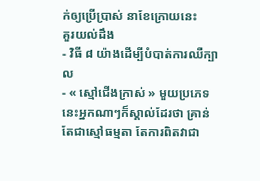ក់ឲ្យប្រើប្រាស់ នាខែក្រោយនេះ
គួរយល់ដឹង
- វិធី ៨ យ៉ាងដើម្បីបំបាត់ការឈឺក្បាល
- « ស្មៅជើងក្រាស់ » មួយប្រភេទនេះអ្នកណាៗក៏ស្គាល់ដែរថា គ្រាន់តែជាស្មៅធម្មតា តែការពិតវាជា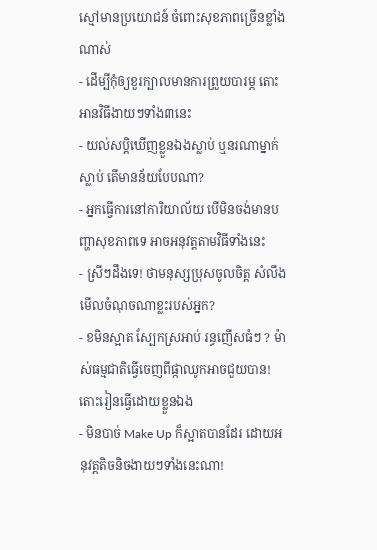ស្មៅមានប្រយោជន៍ ចំពោះសុខភាពច្រើនខ្លាំងណាស់
- ដើម្បីកុំឲ្យខួរក្បាលមានការព្រួយបារម្ភ តោះអានវិធីងាយៗទាំង៣នេះ
- យល់សប្តិឃើញខ្លួនឯងស្លាប់ ឬនរណាម្នាក់ស្លាប់ តើមានន័យបែបណា?
- អ្នកធ្វើការនៅការិយាល័យ បើមិនចង់មានបញ្ហាសុខភាពទេ អាចអនុវត្តតាមវិធីទាំងនេះ
- ស្រីៗដឹងទេ! ថាមនុស្សប្រុសចូលចិត្ត សំលឹងមើលចំណុចណាខ្លះរបស់អ្នក?
- ខមិនស្អាត ស្បែកស្រអាប់ រន្ធញើសធំៗ ? ម៉ាស់ធម្មជាតិធ្វើចេញពីផ្កាឈូកអាចជួយបាន! តោះរៀនធ្វើដោយខ្លួនឯង
- មិនបាច់ Make Up ក៏ស្អាតបានដែរ ដោយអនុវត្តតិចនិចងាយៗទាំងនេះណា!